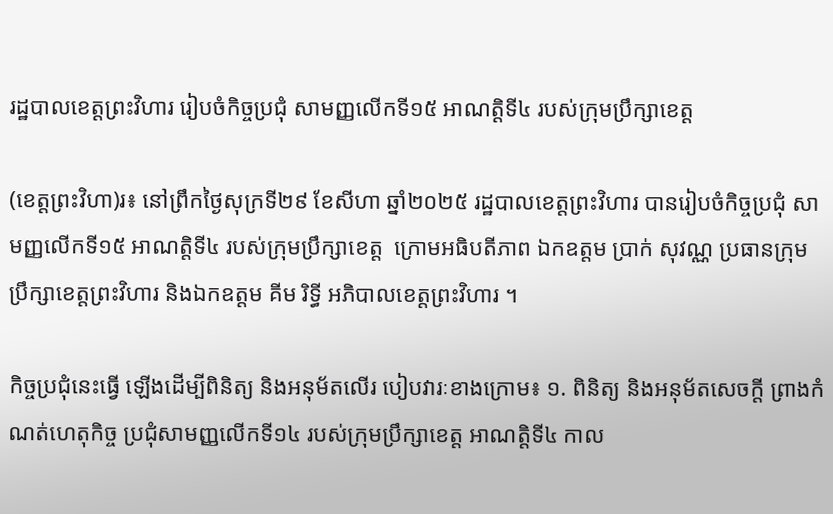រដ្ឋបាលខេត្តព្រះវិហារ រៀបចំកិច្ចប្រជុំ សាមញ្ញលើកទី១៥ អាណត្តិទី៤ របស់ក្រុមប្រឹក្សាខេត្ត

(ខេត្តព្រះវិហា)រ៖ នៅព្រឹកថ្ងៃសុក្រទី២៩ ខែសីហា ឆ្នាំ២០២៥ រដ្ឋបាលខេត្តព្រះវិហារ បានរៀបចំកិច្ចប្រជុំ សាមញ្ញលើកទី១៥ អាណត្តិទី៤ របស់ក្រុមប្រឹក្សាខេត្ត  ក្រោមអធិបតីភាព ឯកឧត្តម ប្រាក់ សុវណ្ណ ប្រធានក្រុមប្រឹក្សាខេត្តព្រះវិហារ និងឯកឧត្តម គីម រិទ្ធី អភិបាលខេត្តព្រះវិហារ ។

កិច្ចប្រជុំនេះធ្វើ ឡើងដើម្បីពិនិត្យ និងអនុម័តលើរ បៀបវារៈខាងក្រោម៖ ១. ពិនិត្យ និងអនុម័តសេចក្តី ព្រាងកំណត់ហេតុកិច្ច ប្រជុំសាមញ្ញលើកទី១៤ របស់ក្រុមប្រឹក្សាខេត្ត អាណត្តិទី៤ កាល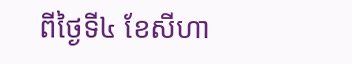ពីថ្ងៃទី៤ ខែសីហា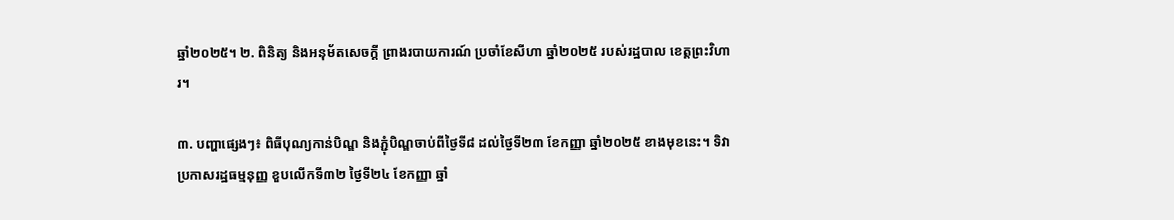ឆ្នាំ២០២៥។ ២. ពិនិត្យ និងអនុម័តសេចក្តី ព្រាងរបាយការណ៍ ប្រចាំខែសីហា ឆ្នាំ២០២៥ របស់រដ្ឋបាល ខេត្តព្រះវិហារ។

៣. បញ្ហាផ្សេងៗ៖ ពិធីបុណ្យកាន់បិណ្ឌ និងភ្ជុំបិណ្ឌចាប់ពីថ្ងៃទី៨ ដល់ថ្ងៃទី២៣ ខែកញ្ញា ឆ្នាំ២០២៥ ខាងមុខនេះ។ ទិវាប្រកាសរដ្ឋធម្មនុញ្ញ ខួបលើកទី៣២ ថ្ងៃទី២៤ ខែកញ្ញា ឆ្នាំ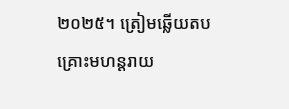២០២៥។ ត្រៀមឆ្លើយតប គ្រោះមហន្តរាយ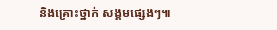និងគ្រោះថ្នាក់ សង្គមផ្សេងៗ៕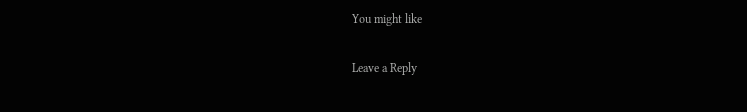You might like

Leave a Reply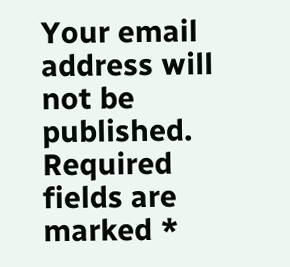Your email address will not be published. Required fields are marked *